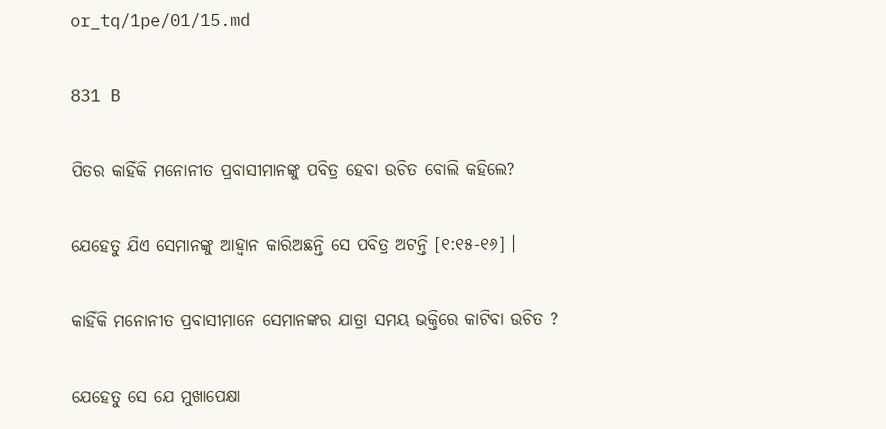or_tq/1pe/01/15.md

831 B

ପିତର କାହିଁକି ମନୋନୀତ ପ୍ରବାସୀମାନଙ୍କୁ ପବିତ୍ର ହେବା ଉଚିତ ବୋଲି କହିଲେ?

ଯେହେତୁ ଯିଏ ସେମାନଙ୍କୁ ଆହ୍ୱାନ କାରିଅଛନ୍ତି ସେ ପବିତ୍ର ଅଟନ୍ତି [୧:୧୫-୧୬] ।

କାହିଁକି ମନୋନୀତ ପ୍ରବାସୀମାନେ ସେମାନଙ୍କର ଯାତ୍ରା ସମୟ ଭକ୍ତିରେ କାଟିବା ଉଚିତ ?

ଯେହେତୁ ସେ ଯେ ମୁଖାପେକ୍ଷା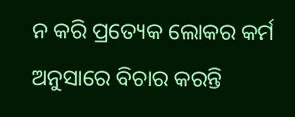ନ କରି ପ୍ରତ୍ୟେକ ଲୋକର କର୍ମ ଅନୁସାରେ ବିଚାର କରନ୍ତି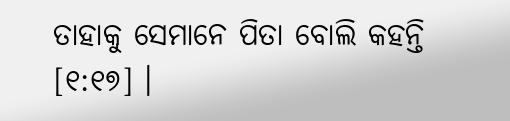ତାହାକୁ ସେମାନେ ପିତା ବୋଲି କହନ୍ତି [୧:୧୭] ।